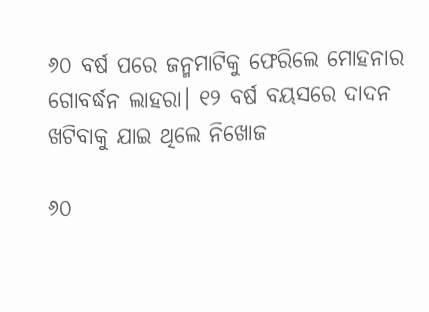୬୦ ବର୍ଷ ପରେ ଜନ୍ମମାଟିକୁ ଫେରିଲେ ମୋହନାର ଗୋବର୍ଦ୍ଧନ ଲାହରା। ୧୨ ବର୍ଷ ବୟସରେ ଦାଦନ ଖଟିବାକୁ ଯାଇ ଥିଲେ ନିଖୋଜ

୬୦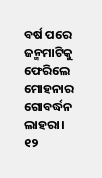ବର୍ଷ ପରେ ଜନ୍ମମାଟିକୁ ଫେରିଲେ ମୋହନାର ଗୋବର୍ଦ୍ଧନ ଲାହରା। ୧୨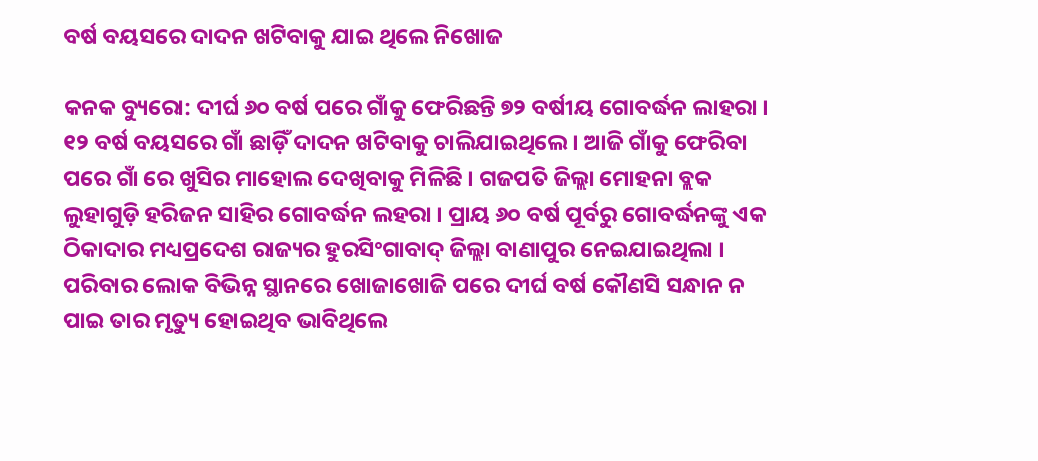ବର୍ଷ ବୟସରେ ଦାଦନ ଖଟିବାକୁ ଯାଇ ଥିଲେ ନିଖୋଜ

କନକ ବ୍ୟୁରୋ: ଦୀର୍ଘ ୬୦ ବର୍ଷ ପରେ ଗାଁକୁ ଫେରିଛନ୍ତି ୭୨ ବର୍ଷୀୟ ଗୋବର୍ଦ୍ଧନ ଲାହରା । ୧୨ ବର୍ଷ ବୟସରେ ଗାଁ ଛାଡ଼ିଁ ଦାଦନ ଖଟିବାକୁ ଚାଲିଯାଇଥିଲେ । ଆଜି ଗାଁକୁ ଫେରିବା ପରେ ଗାଁ ରେ ଖୁସିର ମାହୋଲ ଦେଖିବାକୁ ମିଳିଛି । ଗଜପତି ଜିଲ୍ଲା ମୋହନା ବ୍ଲକ ଲୁହାଗୁଡ଼ି ହରିଜନ ସାହିର ଗୋବର୍ଦ୍ଧନ ଲହରା । ପ୍ରାୟ ୬୦ ବର୍ଷ ପୂର୍ବରୁ ଗୋବର୍ଦ୍ଧନଙ୍କୁ ଏକ ଠିକାଦାର ମଧ୍ୟପ୍ରଦେଶ ରାଜ୍ୟର ହୁରସିଂଗାବାଦ୍ ଜିଲ୍ଲା ବାଣାପୁର ନେଇଯାଇଥିଲା । ପରିବାର ଲୋକ ବିଭିନ୍ନ ସ୍ଥାନରେ ଖୋଜାଖୋଜି ପରେ ଦୀର୍ଘ ବର୍ଷ କୌଣସି ସନ୍ଧାନ ନ ପାଇ ତାର ମୃତ୍ୟୁ ହୋଇଥିବ ଭାବିଥିଲେ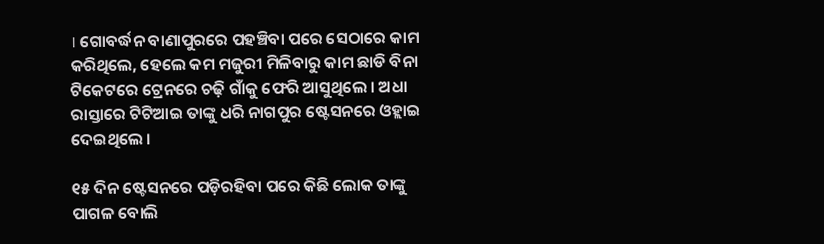। ଗୋବର୍ଦ୍ଧନ ବାଣାପୁରରେ ପହଞ୍ଚିବା ପରେ ସେଠାରେ କାମ କରିଥିଲେ, ହେଲେ କମ ମଜୁରୀ ମିଳିବାରୁ କାମ ଛାଡି ବିନା ଟିକେଟରେ ଟ୍ରେନରେ ଚଢ଼ି ଗାଁକୁ ଫେରି ଆସୁଥିଲେ । ଅଧା ରାସ୍ତାରେ ଟିଟିଆଇ ତାଙ୍କୁ ଧରି ନାଗପୁର ଷ୍ଟେସନରେ ଓହ୍ଲାଇ ଦେଇଥିଲେ ।

୧୫ ଦିନ ଷ୍ଟେସନରେ ପଡ଼ିରହିବା ପରେ କିଛି ଲୋକ ତାଙ୍କୁ ପାଗଳ ବୋଲି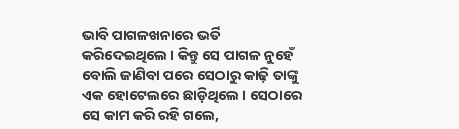ଭାବି ପାଗଳଖନାରେ ଭର୍ତି କରିଦେଇଥିଲେ । କିନ୍ତୁ ସେ ପାଗଳ ନୁହେଁ ବୋଲି ଜାଣିବା ପରେ ସେଠାରୁ କାଢ଼ି ତାଙ୍କୁ ଏକ ହୋଟେଲରେ ଛାଡ଼ିଥିଲେ । ସେଠାରେ ସେ କାମ କରି ରହି ଗଲେ,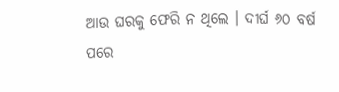ଆଉ ଘରକୁ ଫେରି ନ ଥିଲେ । ଦୀର୍ଘ ୬୦ ବର୍ଷ ପରେ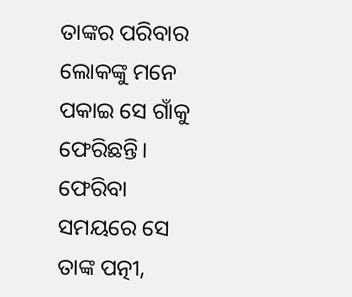ତାଙ୍କର ପରିବାର ଲୋକଙ୍କୁ ମନେ ପକାଇ ସେ ଗାଁକୁ ଫେରିଛନ୍ତି। ଫେରିବା ସମୟରେ ସେ ତାଙ୍କ ପତ୍ନୀ,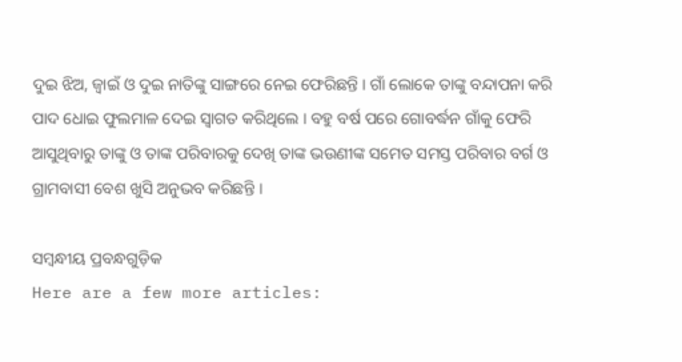ଦୁଇ ଝିଅ, ଜ୍ବାଇଁ ଓ ଦୁଇ ନାତିଙ୍କୁ ସାଙ୍ଗରେ ନେଇ ଫେରିଛନ୍ତି । ଗାଁ ଲୋକେ ତାଙ୍କୁ ବନ୍ଦାପନା କରି ପାଦ ଧୋଇ ଫୁଲମାଳ ଦେଇ ସ୍ବାଗତ କରିଥିଲେ । ବହୁ ବର୍ଷ ପରେ ଗୋବର୍ଦ୍ଧନ ଗାଁକୁ ଫେରି ଆସୁଥିବାରୁ ତାଙ୍କୁ ଓ ତାଙ୍କ ପରିବାରକୁ ଦେଖି ତାଙ୍କ ଭଉଣୀଙ୍କ ସମେତ ସମସ୍ତ ପରିବାର ବର୍ଗ ଓ ଗ୍ରାମବାସୀ ବେଶ ଖୁସି ଅନୁଭବ କରିଛନ୍ତି ।

ସମ୍ବନ୍ଧୀୟ ପ୍ରବନ୍ଧଗୁଡ଼ିକ
Here are a few more articles: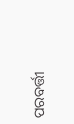ପରବର୍ତ୍ତୀ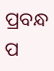ପ୍ରବନ୍ଧ ପ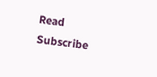Read
Subscribe